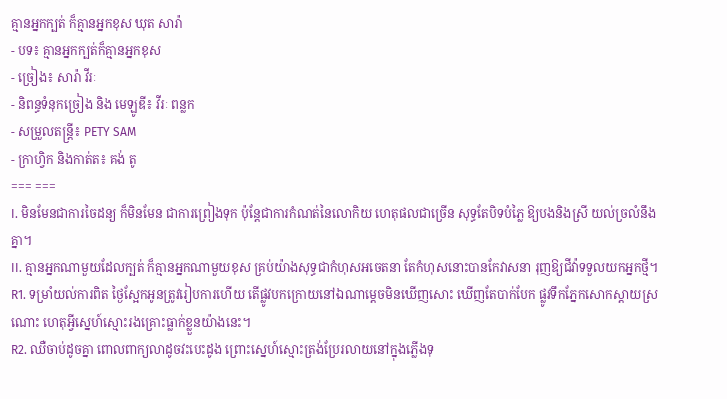គ្មានអ្នកក្បត់ ក៏គ្មានអ្នកខុស ឃុត សារ៉ា
- បទ៖ គ្មានអ្នកក្បត់ក៏គ្មានអ្នកខុស
- ច្រៀង៖ សារ៉ា វីរៈ
- និពន្ធទំនុកច្រៀង និង មេឡូឌី៖ វីរៈ ពន្លក
- សម្រួលតន្ដ្រី៖ PETY SAM
- ក្រាហ្វិក និងកាត់ត៖ គង់ តូ
=== ===
I. មិនមែនជាការចៃដន្យ ក៏មិនមែន ជាការព្រៀងទុក ប៉ុន្តែជាការកំណត់នៃលោកិយ ហេតុផលជាច្រើន សុទ្ធតែបិទបំភ្លៃ ឱ្យបងនិងស្រី យល់ច្រលំនឹងគ្នា។
II. គ្មានអ្នកណាមួយដែលក្បត់ ក៏គ្មានអ្នកណាមួយខុស គ្រប់យ៉ាងសុទ្ធជាកំហុសអចេតនា តែកំហុសនោះបានកែវាសនា រុញឱ្យជីវ៉ាទទួលយកអ្នកថ្មី។
R1. ទម្រាំយល់ការពិត ថ្ងៃស្អែកអូនត្រូវរៀបការហើយ តើផ្លូវបកក្រោយនៅឯណាម្ដេចមិនឃើញសោះ ឃើញតែបាក់បែក ផ្លូវទឹកភ្នែកសោកស្ដាយស្រណោះ ហេតុអ្វីស្នេហ៍ស្មោះរងគ្រោះធ្លាក់ខ្លួនយ៉ាងនេះ។
R2. ឈឺចាប់ដូចគ្នា ពោលពាក្យលាដូចវះបេះដូង ព្រោះស្នេហ៍ស្មោះត្រង់ប្រែរលាយនៅក្នុងភ្លើងទុ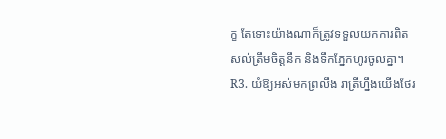ក្ខ តែទោះយ៉ាងណាក៏ត្រូវទទួលយកការពិត សល់ត្រឹមចិត្តនឹក និងទឹកភ្នែកហូរចូលគ្នា។
R3. យំឱ្យអស់មកព្រលឹង រាត្រីហ្នឹងយើងថែរ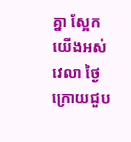គ្នា ស្អែកយើងអស់វេលា ថ្ងៃក្រោយជួប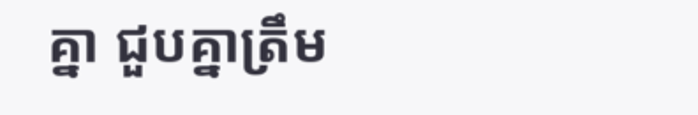គ្នា ជួបគ្នាត្រឹម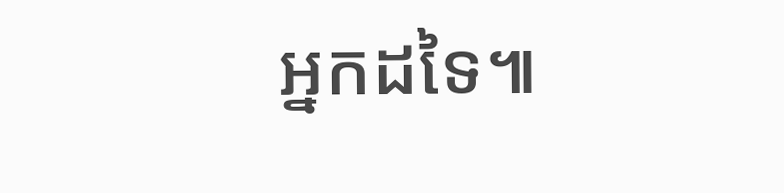អ្នកដទៃ៕